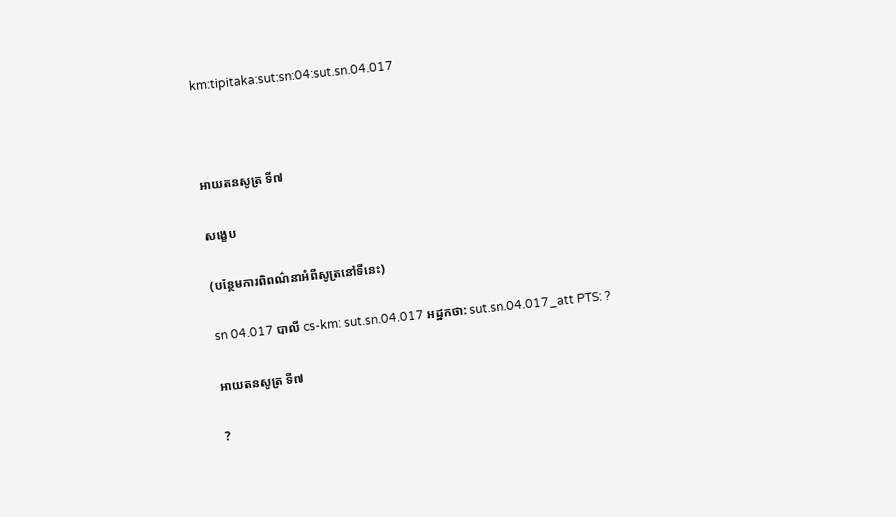km:tipitaka:sut:sn:04:sut.sn.04.017



អាយតនសូត្រ ទី៧

សង្ខេប

(បន្ថែមការពិពណ៌នាអំពីសូត្រនៅទីនេះ)

sn 04.017 បាលី cs-km: sut.sn.04.017 អដ្ឋកថា: sut.sn.04.017_att PTS: ?

អាយតនសូត្រ ទី៧

?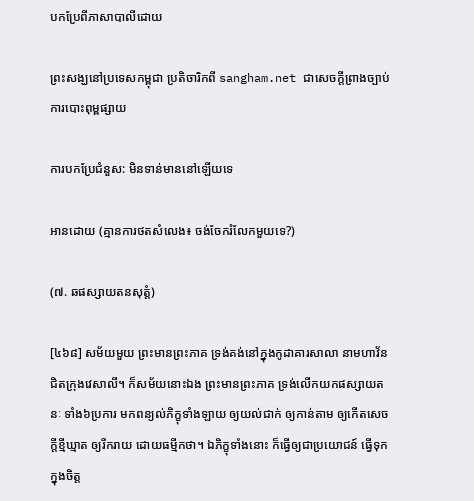បកប្រែពីភាសាបាលីដោយ

ព្រះសង្ឃនៅប្រទេសកម្ពុជា ប្រតិចារិកពី sangham.net ជាសេចក្តីព្រាងច្បាប់ការបោះពុម្ពផ្សាយ

ការបកប្រែជំនួស: មិនទាន់មាននៅឡើយទេ

អានដោយ (គ្មានការថតសំលេង៖ ចង់ចែករំលែកមួយទេ?)

(៧. ឆផស្សាយតនសុត្តំ)

[៤៦៨] សម័យមួយ ព្រះមានព្រះភាគ ទ្រង់គង់នៅក្នុងកូដាគារសាលា នាមហាវ័ន ជិតក្រុងវេសាលី។ ក៏សម័យនោះឯង ព្រះមានព្រះភាគ ទ្រង់លើកយកផស្សាយតនៈ ទាំង៦ប្រការ មកពន្យល់ភិក្ខុទាំងឡាយ ឲ្យយល់ជាក់ ឲ្យកាន់តាម ឲ្យកើតសេចក្តីខ្មីឃ្មាត ឲ្យរីករាយ ដោយធម្មីកថា។ ឯភិក្ខុទាំងនោះ ក៏ធ្វើឲ្យជាប្រយោជន៍ ធ្វើទុកក្នុងចិត្ត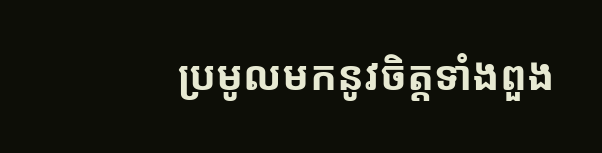ប្រមូលមកនូវចិត្តទាំងពួង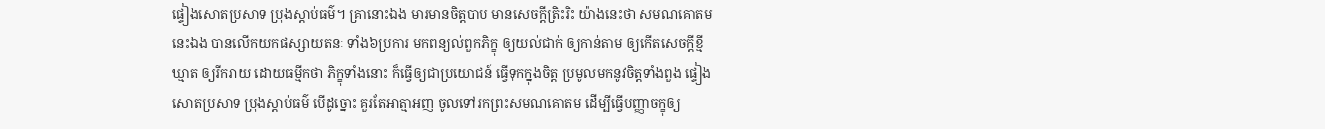ផ្ទៀងសោតប្រសាទ ប្រុងស្តាប់ធម៌។ គ្រានោះឯង មារមានចិត្តបាប មានសេចក្តីត្រិះរិះ យ៉ាងនេះថា សមណគោតមនេះឯង បានលើកយកផស្សាយតនៈ ទាំង៦ប្រការ មកពន្យល់ពួកភិក្ខុ ឲ្យយល់ជាក់ ឲ្យកាន់តាម ឲ្យកើតសេចក្តីខ្មីឃ្មាត ឲ្យរីករាយ ដោយធម្មីកថា ភិក្ខុទាំងនោះ ក៏ធ្វើឲ្យជាប្រយោជន៍ ធ្វើទុកក្នុងចិត្ត ប្រមូលមកនូវចិត្តទាំងពួង ផ្ទៀងសោតប្រសាទ ប្រុងស្តាប់ធម៌ បើដូច្នោះ គួរតែអាត្មាអញ ចូលទៅរកព្រះសមណគោតម ដើម្បីធ្វើបញ្ញាចក្ខុឲ្យ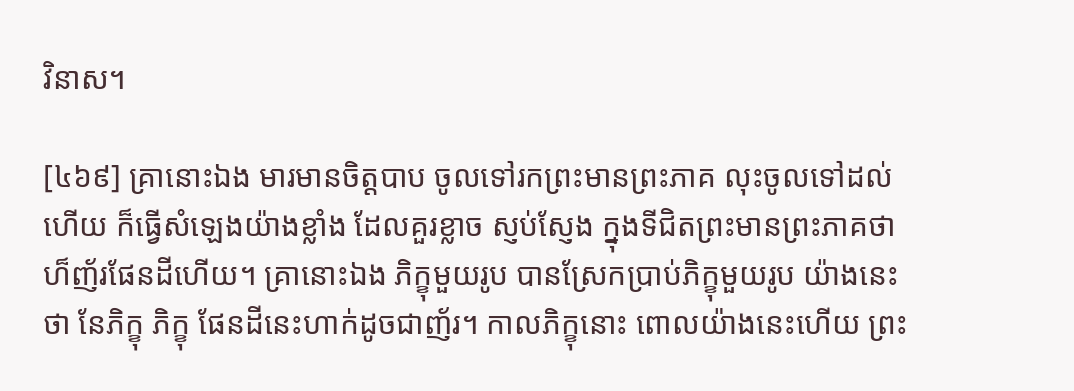វិនាស។

[៤៦៩] គ្រានោះឯង មារមានចិត្តបាប ចូលទៅរកព្រះមានព្រះភាគ លុះចូលទៅដល់ហើយ ក៏ធ្វើសំឡេងយ៉ាងខ្លាំង ដែលគួរខ្លាច ស្ញប់ស្ញែង ក្នុងទីជិតព្រះមានព្រះភាគថា ហ៏ញ័រផែនដីហើយ។ គ្រានោះឯង ភិក្ខុមួយរូប បានស្រែកប្រាប់ភិក្ខុមួយរូប យ៉ាងនេះថា នែភិក្ខុ ភិក្ខុ ផែនដីនេះហាក់ដូចជាញ័រ។ កាលភិក្ខុនោះ ពោលយ៉ាងនេះហើយ ព្រះ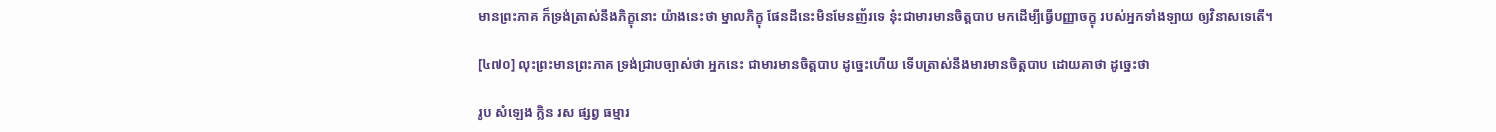មានព្រះភាគ ក៏ទ្រង់ត្រាស់នឹងភិក្ខុនោះ យ៉ាងនេះថា ម្នាលភិក្ខុ ផែនដីនេះមិនមែនញ័រទេ នុ៎ះជាមារមានចិត្តបាប មកដើម្បីធ្វើបញ្ញាចក្ខុ របស់អ្នកទាំងឡាយ ឲ្យវិនាសទេតើ។

[៤៧០] លុះព្រះមានព្រះភាគ ទ្រង់ជ្រាបច្បាស់ថា អ្នកនេះ ជាមារមានចិត្តបាប ដូច្នេះហើយ ទើបត្រាស់នឹងមារមានចិត្តបាប ដោយគាថា ដូច្នេះថា

រូប សំឡេង ក្លិន រស ផ្សព្វ ធម្មារ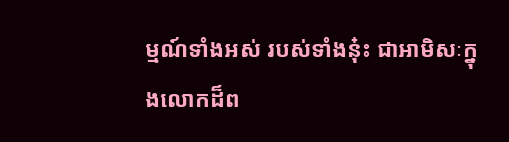ម្មណ៍ទាំងអស់ របស់ទាំងនុ៎ះ ជាអាមិសៈក្នុងលោកដ៏ព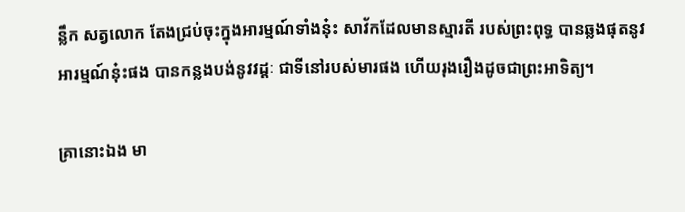ន្លឹក សត្វលោក តែងជ្រប់ចុះក្នុងអារម្មណ៍ទាំងនុ៎ះ សាវ័កដែលមានស្មារតី របស់ព្រះពុទ្ធ បានឆ្លងផុតនូវអារម្មណ៍នុ៎ះផង បានកន្លងបង់នូវវដ្តៈ ជាទីនៅរបស់មារផង ហើយរុងរឿងដូចជាព្រះអាទិត្យ។

គ្រានោះឯង មា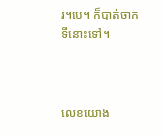រ។បេ។ ក៏បាត់ចាកទីនោះទៅ។



លេខយោង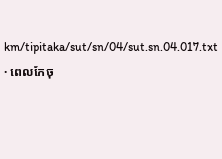km/tipitaka/sut/sn/04/sut.sn.04.017.txt · ពេលកែចុ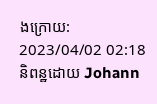ងក្រោយ: 2023/04/02 02:18 និពន្ឋដោយ Johann